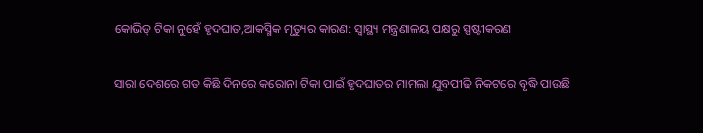କୋଭିଡ୍‌ ଟିକା ନୁହେଁ ହୃଦଘାତ,ଆକସ୍ମିକ ମୃତ୍ୟୁର କାରଣ: ସ୍ବାସ୍ଥ୍ୟ ମନ୍ତ୍ରଣାଳୟ ପକ୍ଷରୁ ସ୍ପଷ୍ଟୀକରଣ

ସାରା ଦେଶରେ ଗତ କିଛି ଦିନରେ କରୋନା ଟିକା ପାଇଁ ହୃଦଘାତର ମାମଲା ଯୁବପୀଢି ନିକଟରେ ବୃଦ୍ଧି ପାଉଛି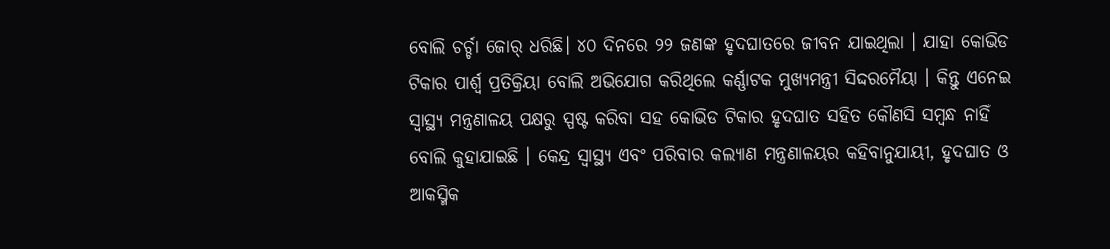ବୋଲି ଚର୍ଚ୍ଚା ଜୋର୍‌ ଧରିଛି। ୪୦ ଦିନରେ ୨୨ ଜଣଙ୍କ ହୃଦଘାତରେ ଜୀବନ ଯାଇଥିଲା । ଯାହା କୋଭିଡ ଟିକାର ପାର୍ଶ୍ବ ପ୍ରତିକ୍ରିୟା ବୋଲି ଅଭିଯୋଗ କରିଥିଲେ କର୍ଣ୍ଣାଟକ ମୁଖ୍ୟମନ୍ତ୍ରୀ ସିଦ୍ଦରମୈୟା । କିନ୍ତୁ ଏନେଇ ସ୍ବାସ୍ଥ୍ୟ ମନ୍ତ୍ରଣାଳୟ ପକ୍ଷରୁ ସ୍ପଷ୍ଟ କରିବା ସହ କୋଭିଡ ଟିକାର ହୃଦଘାତ ସହିତ କୌଣସି ସମ୍ବନ୍ଧ ନାହିଁ ବୋଲି କୁହାଯାଇଛି । କେନ୍ଦ୍ର ସ୍ୱାସ୍ଥ୍ୟ ଏବଂ ପରିବାର କଲ୍ୟାଣ ମନ୍ତ୍ରଣାଳୟର କହିବାନୁଯାୟୀ, ହୃଦଘାତ ଓ ଆକସ୍ମିକ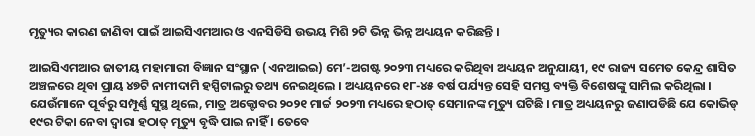ମୃତ୍ୟୁର କାରଣ ଜାଣିବା ପାଇଁ ଆଇସିଏମଆର ଓ ଏନସିଡିସି ଉଭୟ ମିଶି ୨ଟି ଭିନ୍ନ ଭିନ୍ନ ଅଧ୍ୟୟନ କରିଛନ୍ତି ।

ଆଇସିଏମଆର ଜାତୀୟ ମହାମାରୀ ବିଜ୍ଞାନ ସଂସ୍ଥାନ (ଏନଆଇଇ) ମେ’-ଅଗଷ୍ଟ ୨୦୨୩ ମଧ୍ୟରେ କରିଥିବା ଅଧ୍ୟୟନ ଅନୁଯାୟୀ, ୧୯ ରାଜ୍ୟ ସମେତ କେନ୍ଦ୍ର ଶାସିତ ଅଞ୍ଚଳରେ ଥିବା ପ୍ରାୟ ୪୭ଟି ନାମୀଦାମି ହସ୍ପିଟାଲରୁ ତଥ୍ୟ ନେଇଥିଲେ । ଅଧ୍ୟୟନରେ ୧୮-୪୫ ବର୍ଷ ପର୍ଯ୍ୟନ୍ତ ସେହି ସମସ୍ତ ବ୍ୟକ୍ତି ବିଶେଷଙ୍କୁ ସାମିଲ କରିଥିଲା । ଯେଉଁମାନେ ପୂର୍ବରୁ ସମ୍ପୂର୍ଣ୍ଣ ସୁସ୍ଥ ଥିଲେ, ମାତ୍ର ଅକ୍ଟୋବର ୨୦୨୧ ମାର୍ଚ୍ଚ ୨୦୨୩ ମଧ୍ୟରେ ହଠାତ୍‌ ସେମାନଙ୍କ ମୃତ୍ୟୁ ଘଟିଛି । ମାତ୍ର ଅଧ୍ୟୟନରୁ ଜଣାପଡିଛି ଯେ କୋଭିଡ୍‌ ୧୯ର ଟିକା ନେବା ଦ୍ୱାରା ହଠାତ୍‌ ମୃତ୍ୟୁ ବୃଦ୍ଧି ପାଇ ନାହିଁ । ତେବେ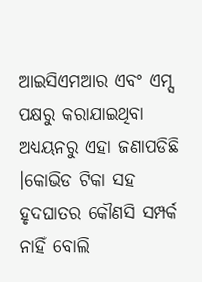ଆଇସିଏମଆର ଏବଂ ଏମ୍ସ ପକ୍ଷରୁ କରାଯାଇଥିବା ଅଧ୍ୟୟନରୁ ଏହା ଜଣାପଡିଛି ।କୋଭିଡ ଟିକା ସହ ହୃଦଘାତର କୌଣସି ସମ୍ପର୍କ ନାହିଁ ବୋଲି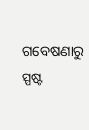ଗବେଷଣାରୁ ସ୍ପଷ୍ଟ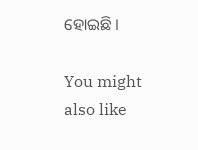ହୋଇଛି ।

You might also like